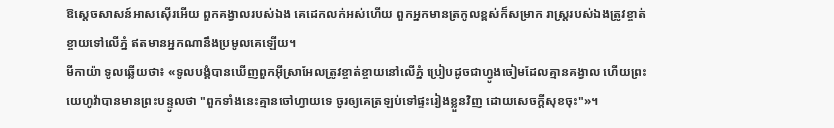ឱស្តេចសាសន៍អាសស៊ើរអើយ ពួកគង្វាលរបស់ឯង គេដេកលក់អស់ហើយ ពួកអ្នកមានត្រកូលខ្ពស់ក៏សម្រាក រាស្ត្ររបស់ឯងត្រូវខ្ចាត់ខ្ចាយទៅលើភ្នំ ឥតមានអ្នកណានឹងប្រមូលគេឡើយ។
មីកាយ៉ា ទូលឆ្លើយថា៖ «ទូលបង្គំបានឃើញពួកអ៊ីស្រាអែលត្រូវខ្ចាត់ខ្ចាយនៅលើភ្នំ ប្រៀបដូចជាហ្វូងចៀមដែលគ្មានគង្វាល ហើយព្រះយេហូវ៉ាបានមានព្រះបន្ទូលថា "ពួកទាំងនេះគ្មានចៅហ្វាយទេ ចូរឲ្យគេត្រឡប់ទៅផ្ទះរៀងខ្លួនវិញ ដោយសេចក្ដីសុខចុះ"»។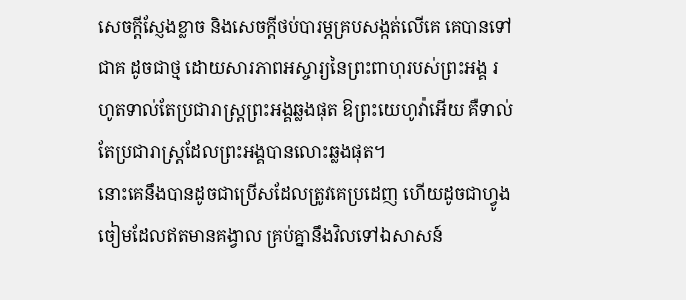សេចក្ដីស្ញែងខ្លាច និងសេចក្ដីថប់បារម្ភគ្របសង្កត់លើគេ គេបានទៅជាគ ដូចជាថ្ម ដោយសារភាពអស្ចារ្យនៃព្រះពាហុរបស់ព្រះអង្គ រហូតទាល់តែប្រជារាស្ត្រព្រះអង្គឆ្លងផុត ឱព្រះយេហូវ៉ាអើយ គឺទាល់តែប្រជារាស្ត្រដែលព្រះអង្គបានលោះឆ្លងផុត។
នោះគេនឹងបានដូចជាប្រើសដែលត្រូវគេប្រដេញ ហើយដូចជាហ្វូងចៀមដែលឥតមានគង្វាល គ្រប់គ្នានឹងវិលទៅឯសាសន៍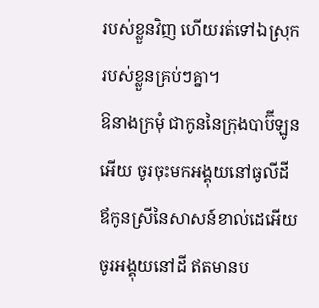របស់ខ្លួនវិញ ហើយរត់ទៅឯស្រុករបស់ខ្លួនគ្រប់ៗគ្នា។
ឱនាងក្រមុំ ជាកូននៃក្រុងបាប៊ីឡូនអើយ ចូរចុះមកអង្គុយនៅធូលីដី ឪកូនស្រីនៃសាសន៍ខាល់ដេអើយ ចូរអង្គុយនៅដី ឥតមានប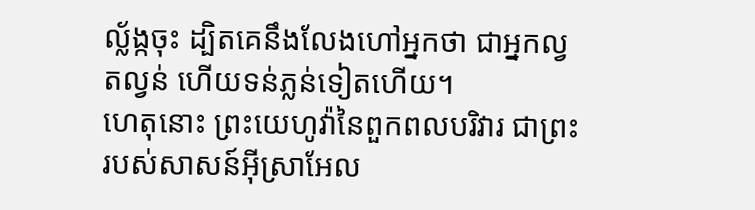ល្ល័ង្កចុះ ដ្បិតគេនឹងលែងហៅអ្នកថា ជាអ្នកល្វតល្វន់ ហើយទន់ភ្លន់ទៀតហើយ។
ហេតុនោះ ព្រះយេហូវ៉ានៃពួកពលបរិវារ ជាព្រះរបស់សាសន៍អ៊ីស្រាអែល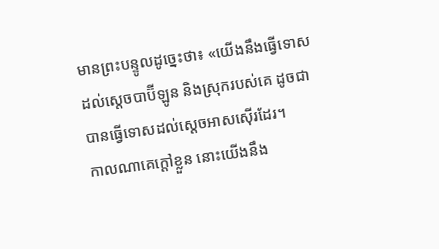មានព្រះបន្ទូលដូច្នេះថា៖ «យើងនឹងធ្វើទោសដល់ស្តេចបាប៊ីឡូន និងស្រុករបស់គេ ដូចជាបានធ្វើទោសដល់ស្តេចអាសស៊ើរដែរ។
កាលណាគេក្តៅខ្លួន នោះយើងនឹង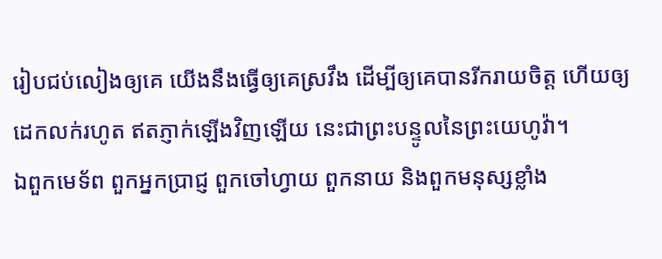រៀបជប់លៀងឲ្យគេ យើងនឹងធ្វើឲ្យគេស្រវឹង ដើម្បីឲ្យគេបានរីករាយចិត្ត ហើយឲ្យដេកលក់រហូត ឥតភ្ញាក់ឡើងវិញឡើយ នេះជាព្រះបន្ទូលនៃព្រះយេហូវ៉ា។
ឯពួកមេទ័ព ពួកអ្នកប្រាជ្ញ ពួកចៅហ្វាយ ពួកនាយ និងពួកមនុស្សខ្លាំង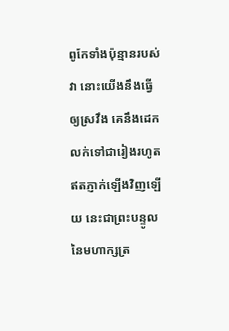ពូកែទាំងប៉ុន្មានរបស់វា នោះយើងនឹងធ្វើឲ្យស្រវឹង គេនឹងដេកលក់ទៅជារៀងរហូត ឥតភ្ញាក់ឡើងវិញឡើយ នេះជាព្រះបន្ទូលនៃមហាក្សត្រ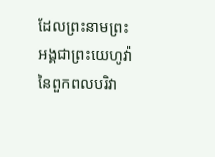ដែលព្រះនាមព្រះអង្គជាព្រះយេហូវ៉ានៃពួកពលបរិវា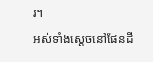រ។
អស់ទាំងស្តេចនៅផែនដី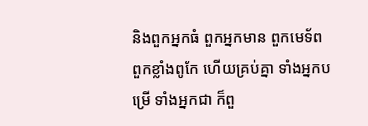និងពួកអ្នកធំ ពួកអ្នកមាន ពួកមេទ័ព ពួកខ្លាំងពូកែ ហើយគ្រប់គ្នា ទាំងអ្នកបម្រើ ទាំងអ្នកជា ក៏ពួ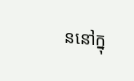ននៅក្នុ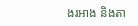ងរអាង និងតា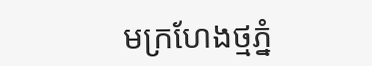មក្រហែងថ្មភ្នំ